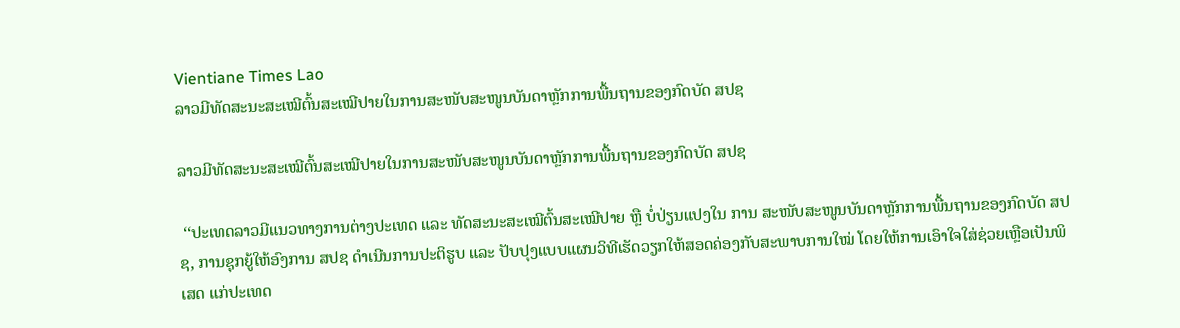Vientiane Times Lao
ລາວມີທັດສະນະສະເໝີຕົ້ນສະເໝີປາຍໃນການສະໜັບສະໜູນບັນດາຫຼັກການພື້ນຖານຂອງກົດບັດ ສປຊ

ລາວມີທັດສະນະສະເໝີຕົ້ນສະເໝີປາຍໃນການສະໜັບສະໜູນບັນດາຫຼັກການພື້ນຖານຂອງກົດບັດ ສປຊ

 ‘‘ປະເທດລາວມີແນວທາງການຕ່າງປະເທດ ແລະ ທັດສະນະສະເໝີຕົ້ນສະເໝີປາຍ ຫຼື ບໍ່ປ່ຽນແປງໃນ ການ ສະໜັບສະໜູນບັນດາຫຼັກການພື້ນຖານຂອງກົດບັດ ສປຊ, ການຊຸກຍູ້ໃຫ້ອົງການ ສປຊ ດໍາເນີນການປະຕິຮູບ ແລະ ປັບປຸງແບບແຜນວິທີເຮັດວຽກໃຫ້ສອດຄ່ອງກັບສະພາບການໃໝ່ ໂດຍໃຫ້ການເອົາໃຈໃສ່ຊ່ວຍເຫຼືອເປັນພິເສດ ແກ່ປະເທດ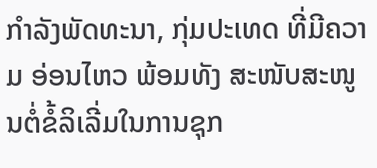ກໍາລັງພັດທະນາ, ກຸ່ມປະເທດ ທີ່ມີຄວາມ ອ່ອນໄຫວ ພ້ອມທັງ ສະໜັບສະໜູນຕໍ່ຂໍ້ລິເລີ່ມໃນການຊຸກ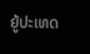ຍູ້ປະເທດ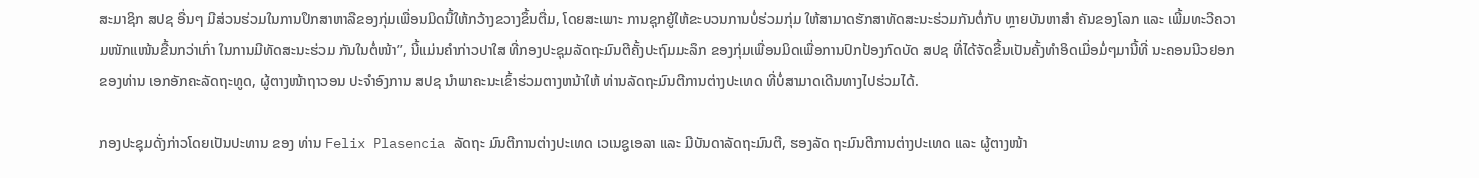ສະມາຊິກ ສປຊ ອື່ນໆ ມີສ່ວນຮ່ວມໃນການປຶກສາຫາລືຂອງກຸ່ມເພື່ອນມິດນີ້ໃຫ້ກວ້າງຂວາງຂຶ້ນຕື່ມ, ໂດຍສະເພາະ ການຊຸກຍູ້ໃຫ້ຂະບວນການບໍ່ຮ່ວມກຸ່ມ ໃຫ້ສາມາດຮັກສາທັດສະນະຮ່ວມກັນຕໍ່ກັບ ຫຼາຍບັນຫາສໍາ ຄັນຂອງໂລກ ແລະ ເພີ້ມທະວີຄວາມໜັກແໜ້ນຂື້ນກວ່າເກົ່າ ໃນການມີທັດສະນະຮ່ວມ ກັນໃນຕໍ່ໜ້າ’’, ນີ້ແມ່ນຄໍາກ່າວປາໃສ ທີ່ກອງປະຊຸມລັດຖະມົນຕີຄັ້ງປະຖົມມະລຶກ ຂອງກຸ່ມເພື່ອນມິດເພື່ອການປົກປ້ອງກົດບັດ ສປຊ ທີ່ໄດ້ຈັດຂື້ນເປັນຄັ້ງທຳອິດເມື່ອມໍ່ໆມານີ້ທີ່ ນະຄອນນີວຢອກ ຂອງທ່ານ ເອກອັກຄະລັດຖະທູດ, ຜູ້ຕາງໜ້າຖາວອນ ປະຈໍາອົງການ ສປຊ ນໍາພາຄະນະເຂົ້າຮ່ວມຕາງຫນ້າໃຫ້ ທ່ານລັດຖະມົນຕີການຕ່າງປະເທດ ທີ່ບໍ່ສາມາດເດີນທາງໄປຮ່ວມໄດ້.

ກອງປະຊຸມດັ່ງກ່າວໂດຍເປັນປະທານ ຂອງ ທ່ານ Felix Plasencia ລັດຖະ ມົນຕີການຕ່າງປະເທດ ເວເນຊູເອລາ ແລະ ມີບັນດາລັດຖະມົນຕີ, ຮອງລັດ ຖະມົນຕີການຕ່າງປະເທດ ແລະ ຜູ້ຕາງໜ້າ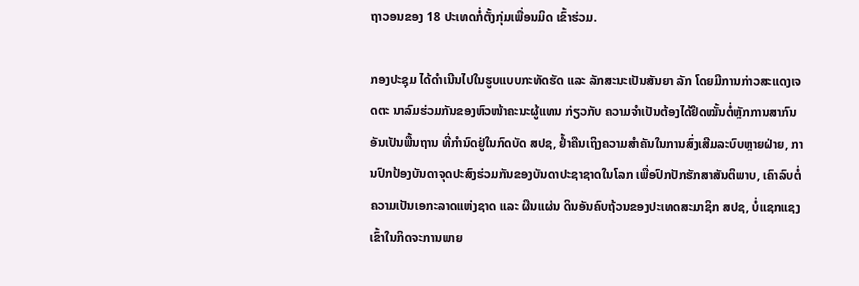ຖາວອນຂອງ 18 ປະເທດກໍ່ຕັ້ງກຸ່ມເພື່ອນມິດ ເຂົ້າຮ່ວມ.

ກອງປະຊຸມ ໄດ້ດຳເນີນໄປໃນຮູບແບບກະທັດຮັດ ແລະ ລັກສະນະເປັນສັນຍາ ລັກ ໂດຍມີການກ່າວສະແດງເຈດຕະ ນາລົມຮ່ວມກັນຂອງຫົວໜ້າຄະນະຜູ້ແທນ ກ່ຽວກັບ ຄວາມຈໍາເປັນຕ້ອງໄດ້ຢຶດໝັ້ນຕໍ່ຫຼັກການສາກົນອັນເປັນພື້ນຖານ ທີ່ກໍານົດຢູ່ໃນກົດບັດ ສປຊ, ຢໍ້າຄືນເຖິງຄວາມສຳຄັນໃນການສົ່ງເສີມລະບົບຫຼາຍຝ່າຍ, ການປົກປ້ອງບັນດາຈຸດປະສົງຮ່ວມກັນຂອງບັນດາປະຊາຊາດໃນໂລກ ເພື່ອປົກປັກຮັກສາສັນຕິພາບ, ເຄົາລົບຕໍ່ຄວາມເປັນເອກະລາດແຫ່ງຊາດ ແລະ ຜືນແຜ່ນ ດິນອັນຄົບຖ້ວນຂອງປະເທດສະມາຊິກ ສປຊ, ບໍ່ແຊກແຊງເຂົ້າໃນກິດຈະການພາຍ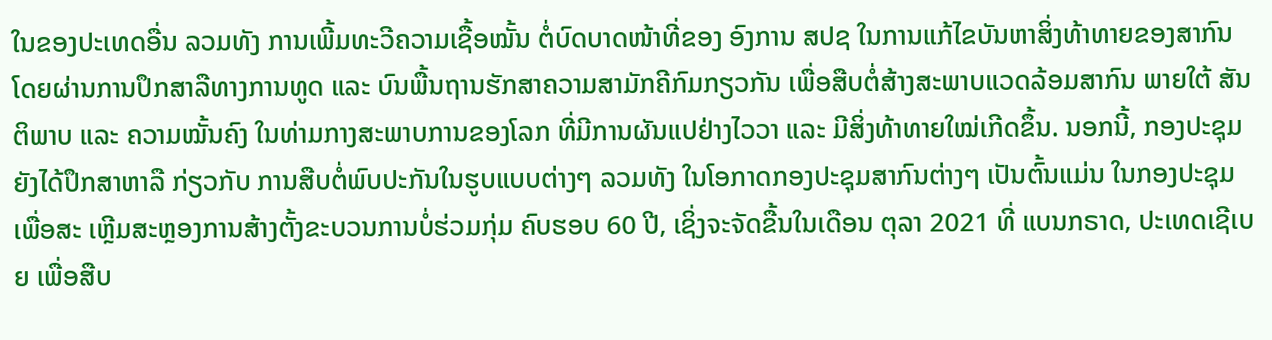ໃນຂອງປະເທດອື່ນ ລວມທັງ ການເພີ້ມທະວີຄວາມເຊື້ອໝັ້ນ ຕໍ່ບົດບາດໜ້າທີ່ຂອງ ອົງການ ສປຊ ໃນການແກ້ໄຂບັນຫາສິ່ງທ້າທາຍຂອງສາກົນ ໂດຍຜ່ານການປຶກສາລືທາງການທູດ ແລະ ບົນພື້ນຖານຮັກສາຄວາມສາມັກຄີກົມກຽວກັນ ເພື່ອສືບຕໍ່ສ້າງສະພາບແວດລ້ອມສາກົນ ພາຍໃຕ້ ສັນຕິພາບ ແລະ ຄວາມໝັ້ນຄົງ ໃນທ່າມກາງສະພາບການຂອງໂລກ ທີ່ມີການຜັນແປຢ່າງໄວວາ ແລະ ມີສິ່ງທ້າທາຍໃໝ່ເກີດຂຶ້ນ. ນອກນີ້, ກອງປະຊຸມ ຍັງໄດ້ປຶກສາຫາລື ກ່ຽວກັບ ການສືບຕໍ່ພົບປະກັນໃນຮູບແບບຕ່າງໆ ລວມທັງ ໃນໂອກາດກອງປະຊຸມສາກົນຕ່າງໆ ເປັນຕົ້ນແມ່ນ ໃນກອງປະຊຸມເພື່ອສະ ເຫຼີມສະຫຼອງການສ້າງຕັ້ງຂະບວນການບໍ່ຮ່ວມກຸ່ມ ຄົບຮອບ 60 ປີ, ເຊິ່ງຈະຈັດຂື້ນໃນເດືອນ ຕຸລາ 2021 ທີ່ ແບນກຣາດ, ປະເທດເຊີເບຍ ເພື່ອສືບ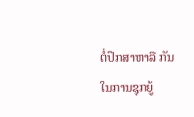ຕໍ່ປຶກສາຫາລື ກັນໃນການຊຸກຍູ້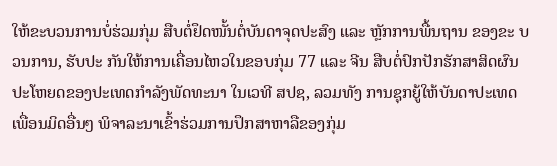ໃຫ້ຂະບວນການບໍ່ຮ່ວມກຸ່ມ ສືບຕໍ່ຢຶດໜັ້ນຕໍ່ບັນດາຈຸດປະສົງ ແລະ ຫຼັກການພື້ນຖານ ຂອງຂະ ບວນການ, ຮັບປະ ກັນໃຫ້ການເຄື່ອນໄຫວໃນຂອບກຸ່ມ 77 ແລະ ຈີນ ສືບຕໍ່ປົກປັກຮັກສາສິດຜົນປະໂຫຍດຂອງປະເທດກໍາລັງພັດທະນາ ໃນເວທີ ສປຊ, ລວມທັງ ການຊຸກຍູ້ໃຫ້ບັນດາປະເທດເພື່ອນມິດອື່ນໆ ພິຈາລະນາເຂົ້າຮ່ວມການປຶກສາຫາລືຂອງກຸ່ມ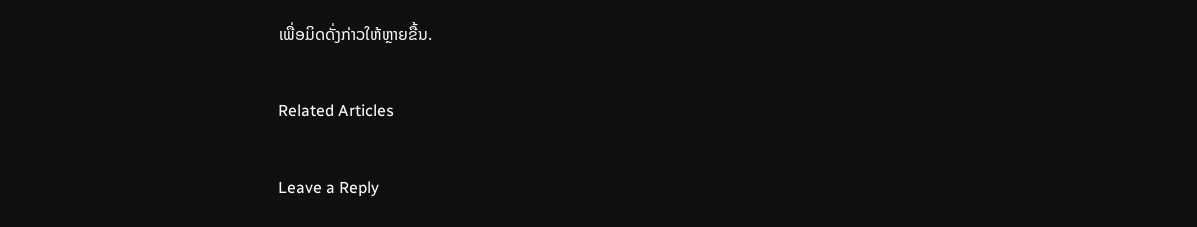ເພື່ອມິດດັ່ງກ່າວໃຫ້ຫຼາຍຂື້ນ.

Related Articles

Leave a Reply